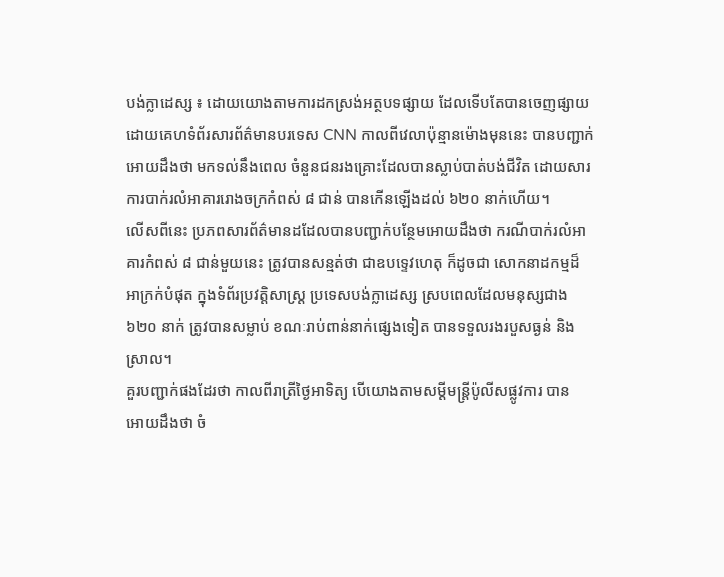បង់ក្លាដេស្ស ៖ ដោយយោងតាមការដកស្រង់អត្ថបទផ្សាយ ដែលទើបតែបានចេញផ្សាយ
ដោយគេហទំព័រសារព័ត៌មានបរទេស CNN កាលពីវេលាប៉ុន្មានម៉ោងមុននេះ បានបញ្ជាក់
អោយដឹងថា មកទល់នឹងពេល ចំនួនជនរងគ្រោះដែលបានស្លាប់បាត់បង់ជីវិត ដោយសារ
ការបាក់រលំអាគាររោងចក្រកំពស់ ៨ ជាន់ បានកើនឡើងដល់ ៦២០ នាក់ហើយ។
លើសពីនេះ ប្រភពសារព័ត៌មានដដែលបានបញ្ជាក់បន្ថែមអោយដឹងថា ករណីបាក់រលំអា
គារកំពស់ ៨ ជាន់មួយនេះ ត្រូវបានសន្មត់ថា ជាឧបទ្ទេវហេតុ ក៏ដូចជា សោកនាដកម្មដ៏
អាក្រក់បំផុត ក្នុងទំព័រប្រវត្តិសាស្រ្ត ប្រទេសបង់ក្លាដេស្ស ស្របពេលដែលមនុស្សជាង
៦២០ នាក់ ត្រូវបានសម្លាប់ ខណៈរាប់ពាន់នាក់ផ្សេងទៀត បានទទួលរងរបួសធ្ងន់ និង
ស្រាល។
គួរបញ្ជាក់ផងដែរថា កាលពីរាត្រីថ្ងៃអាទិត្យ បើយោងតាមសម្តីមន្រ្តីប៉ូលីសផ្លូវការ បាន
អោយដឹងថា ចំ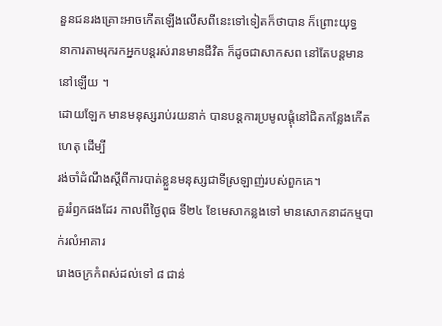នួនជនរងគ្រោះអាចកើតឡើងលើសពីនេះទៅទៀតក៏ថាបាន ក៏ព្រោះយុទ្ធ
នាការតាមរុករកអ្នកបន្តរស់រានមានជីវិត ក៏ដូចជាសាកសព នៅតែបន្តមាននៅឡើយ ។
ដោយឡែក មានមនុស្សរាប់រយនាក់ បានបន្តការប្រមូលផ្តុំនៅជិតកន្លែងកើតហេតុ ដើម្បី
រង់ចាំដំណឹងស្តីពីការបាត់ខ្លួនមនុស្សជាទីស្រឡាញ់របស់ពួកគេ។
គួររំឭកផងដែរ កាលពីថ្ងៃពុធ ទី២៤ ខែមេសាកន្លងទៅ មានសោកនាដកម្មបាក់រលំអាគារ
រោងចក្រកំពស់ដល់ទៅ ៨ ជាន់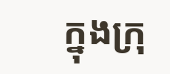ក្នុងក្រុ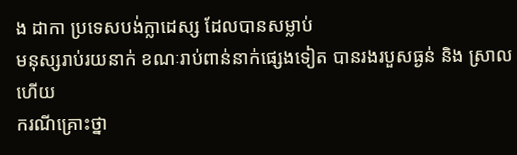ង ដាកា ប្រទេសបង់ក្លាដេស្ស ដែលបានសម្លាប់
មនុស្សរាប់រយនាក់ ខណៈរាប់ពាន់នាក់ផ្សេងទៀត បានរងរបួសធ្ងន់ និង ស្រាល ហើយ
ករណីគ្រោះថ្នា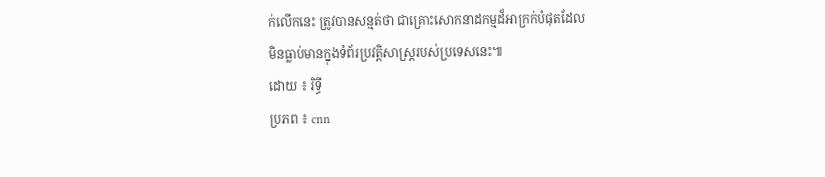ក់លើកនេះ ត្រូវបានសន្មត់ថា ជាគ្រោះសោកនាដកម្មដ៏អាក្រក់បំផុតដែល
មិនធ្លាប់មានក្នុងទំព័រប្រវត្តិសាស្រ្តរបស់ប្រទេសនេះ៕
ដោយ ៖ រិទ្ធី
ប្រភព ៖ cnn